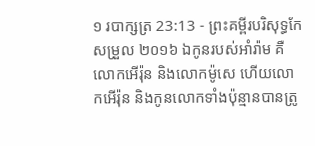១ របាក្សត្រ 23:13 - ព្រះគម្ពីរបរិសុទ្ធកែសម្រួល ២០១៦ ឯកូនរបស់អាំរ៉ាម គឺលោកអើរ៉ុន និងលោកម៉ូសេ ហើយលោកអើរ៉ុន និងកូនលោកទាំងប៉ុន្មានបានត្រូ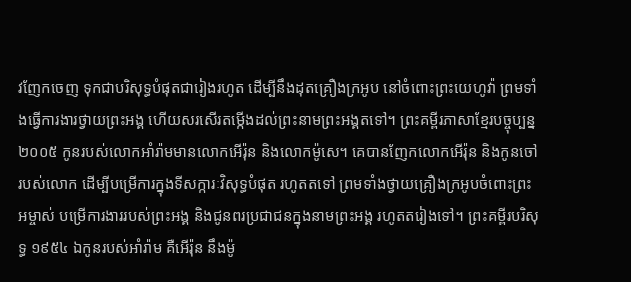វញែកចេញ ទុកជាបរិសុទ្ធបំផុតជារៀងរហូត ដើម្បីនឹងដុតគ្រឿងក្រអូប នៅចំពោះព្រះយេហូវ៉ា ព្រមទាំងធ្វើការងារថ្វាយព្រះអង្គ ហើយសរសើរតម្កើងដល់ព្រះនាមព្រះអង្គតទៅ។ ព្រះគម្ពីរភាសាខ្មែរបច្ចុប្បន្ន ២០០៥ កូនរបស់លោកអាំរ៉ាមមានលោកអើរ៉ុន និងលោកម៉ូសេ។ គេបានញែកលោកអើរ៉ុន និងកូនចៅរបស់លោក ដើម្បីបម្រើការក្នុងទីសក្ការៈវិសុទ្ធបំផុត រហូតតទៅ ព្រមទាំងថ្វាយគ្រឿងក្រអូបចំពោះព្រះអម្ចាស់ បម្រើការងាររបស់ព្រះអង្គ និងជូនពរប្រជាជនក្នុងនាមព្រះអង្គ រហូតតរៀងទៅ។ ព្រះគម្ពីរបរិសុទ្ធ ១៩៥៤ ឯកូនរបស់អាំរ៉ាម គឺអើរ៉ុន នឹងម៉ូ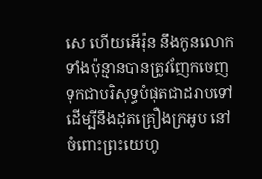សេ ហើយអើរ៉ុន នឹងកូនលោកទាំងប៉ុន្មានបានត្រូវញែកចេញ ទុកជាបរិសុទ្ធបំផុតជាដរាបទៅ ដើម្បីនឹងដុតគ្រឿងក្រអូប នៅចំពោះព្រះយេហូ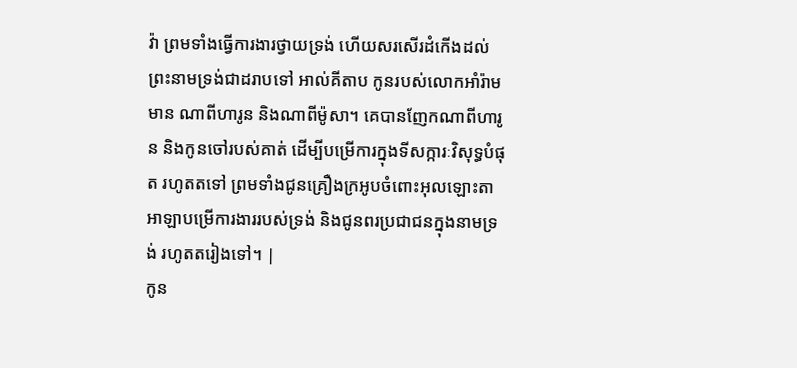វ៉ា ព្រមទាំងធ្វើការងារថ្វាយទ្រង់ ហើយសរសើរដំកើងដល់ព្រះនាមទ្រង់ជាដរាបទៅ អាល់គីតាប កូនរបស់លោកអាំរ៉ាមមាន ណាពីហារូន និងណាពីម៉ូសា។ គេបានញែកណាពីហារូន និងកូនចៅរបស់គាត់ ដើម្បីបម្រើការក្នុងទីសក្ការៈវិសុទ្ធបំផុត រហូតតទៅ ព្រមទាំងជូនគ្រឿងក្រអូបចំពោះអុលឡោះតាអាឡាបម្រើការងាររបស់ទ្រង់ និងជូនពរប្រជាជនក្នុងនាមទ្រង់ រហូតតរៀងទៅ។ |
កូន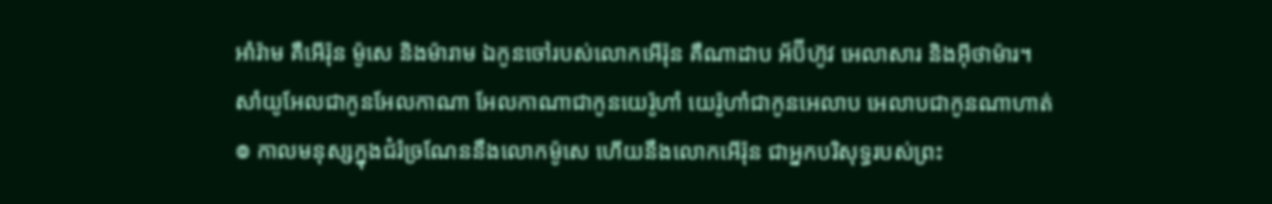អាំរ៉ាម គឺអើរ៉ុន ម៉ូសេ និងម៉ារាម ឯកូនចៅរបស់លោកអើរ៉ុន គឺណាដាប អ័ប៊ីហ៊ូវ អេលាសារ និងអ៊ីថាម៉ារ។
សាំយូអែលជាកូនអែលកាណា អែលកាណាជាកូនយេរ៉ូហាំ យេរ៉ូហាំជាកូនអេលាប អេលាបជាកូនណាហាត់
៙ កាលមនុស្សក្នុងជំរំច្រណែននឹងលោកម៉ូសេ ហើយនឹងលោកអើរ៉ុន ជាអ្នកបរិសុទ្ធរបស់ព្រះ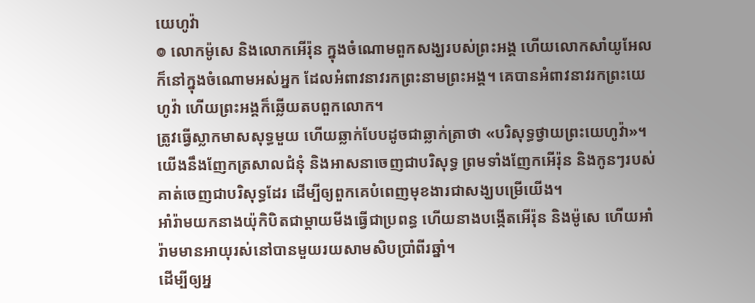យេហូវ៉ា
៙ លោកម៉ូសេ និងលោកអើរ៉ុន ក្នុងចំណោមពួកសង្ឃរបស់ព្រះអង្គ ហើយលោកសាំយូអែល ក៏នៅក្នុងចំណោមអស់អ្នក ដែលអំពាវនាវរកព្រះនាមព្រះអង្គ។ គេបានអំពាវនាវរកព្រះយេហូវ៉ា ហើយព្រះអង្គក៏ឆ្លើយតបពួកលោក។
ត្រូវធ្វើស្លាកមាសសុទ្ធមួយ ហើយឆ្លាក់បែបដូចជាឆ្លាក់ត្រាថា «បរិសុទ្ធថ្វាយព្រះយេហូវ៉ា»។
យើងនឹងញែកត្រសាលជំនុំ និងអាសនាចេញជាបរិសុទ្ធ ព្រមទាំងញែកអើរ៉ុន និងកូនៗរបស់គាត់ចេញជាបរិសុទ្ធដែរ ដើម្បីឲ្យពួកគេបំពេញមុខងារជាសង្ឃបម្រើយើង។
អាំរ៉ាមយកនាងយ៉ុកិបិតជាម្តាយមីងធ្វើជាប្រពន្ធ ហើយនាងបង្កើតអើរ៉ុន និងម៉ូសេ ហើយអាំរ៉ាមមានអាយុរស់នៅបានមួយរយសាមសិបប្រាំពីរឆ្នាំ។
ដើម្បីឲ្យអ្ន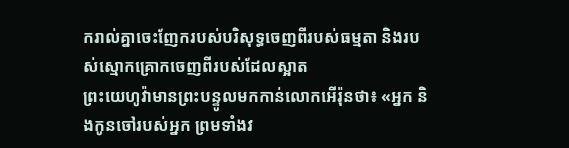ករាល់គ្នាចេះញែករបស់បរិសុទ្ធចេញពីរបស់ធម្មតា និងរបស់ស្មោកគ្រោកចេញពីរបស់ដែលស្អាត
ព្រះយេហូវ៉ាមានព្រះបន្ទូលមកកាន់លោកអើរ៉ុនថា៖ «អ្នក និងកូនចៅរបស់អ្នក ព្រមទាំងវ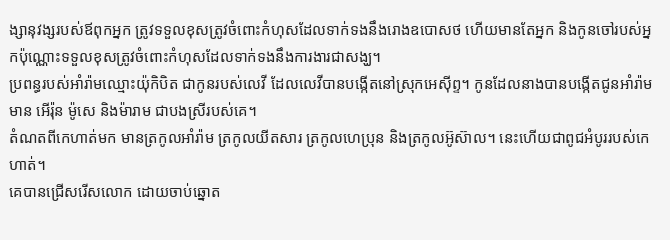ង្សានុវង្សរបស់ឪពុកអ្នក ត្រូវទទួលខុសត្រូវចំពោះកំហុសដែលទាក់ទងនឹងរោងឧបោសថ ហើយមានតែអ្នក និងកូនចៅរបស់អ្នកប៉ុណ្ណោះទទួលខុសត្រូវចំពោះកំហុសដែលទាក់ទងនឹងការងារជាសង្ឃ។
ប្រពន្ធរបស់អាំរ៉ាមឈ្មោះយ៉ុកិបិត ជាកូនរបស់លេវី ដែលលេវីបានបង្កើតនៅស្រុកអេស៊ីព្ទ។ កូនដែលនាងបានបង្កើតជូនអាំរ៉ាមមាន អើរ៉ុន ម៉ូសេ និងម៉ារាម ជាបងស្រីរបស់គេ។
តំណតពីកេហាត់មក មានត្រកូលអាំរ៉ាម ត្រកូលយីតសារ ត្រកូលហេប្រុន និងត្រកូលអ៊ូស៊ាល។ នេះហើយជាពូជអំបូររបស់កេហាត់។
គេបានជ្រើសរើសលោក ដោយចាប់ឆ្នោត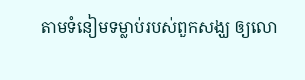តាមទំនៀមទម្លាប់របស់ពួកសង្ឃ ឲ្យលោ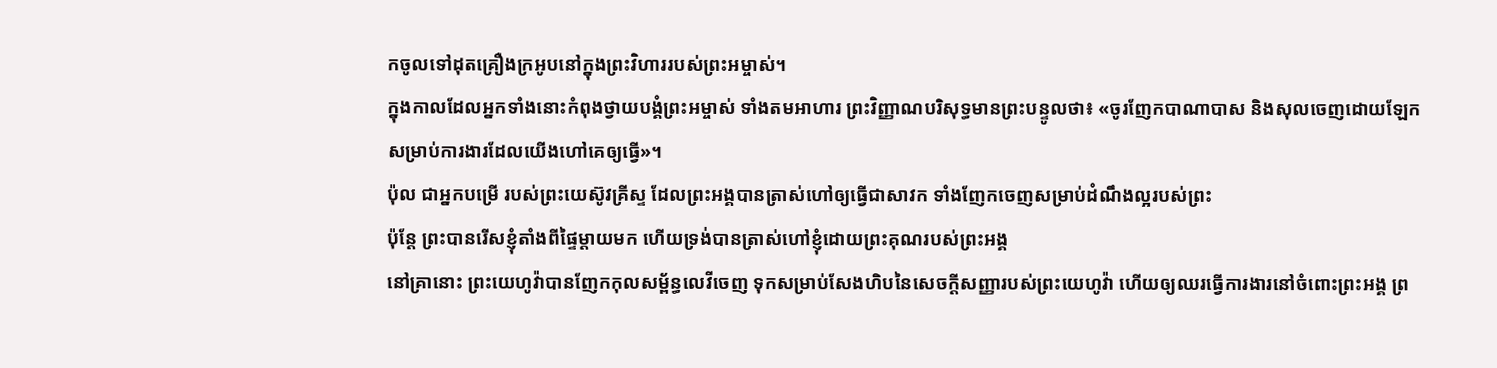កចូលទៅដុតគ្រឿងក្រអូបនៅក្នុងព្រះវិហាររបស់ព្រះអម្ចាស់។
ក្នុងកាលដែលអ្នកទាំងនោះកំពុងថ្វាយបង្គំព្រះអម្ចាស់ ទាំងតមអាហារ ព្រះវិញ្ញាណបរិសុទ្ធមានព្រះបន្ទូលថា៖ «ចូរញែកបាណាបាស និងសុលចេញដោយឡែក សម្រាប់ការងារដែលយើងហៅគេឲ្យធ្វើ»។
ប៉ុល ជាអ្នកបម្រើ របស់ព្រះយេស៊ូវគ្រីស្ទ ដែលព្រះអង្គបានត្រាស់ហៅឲ្យធ្វើជាសាវក ទាំងញែកចេញសម្រាប់ដំណឹងល្អរបស់ព្រះ
ប៉ុន្តែ ព្រះបានរើសខ្ញុំតាំងពីផ្ទៃម្តាយមក ហើយទ្រង់បានត្រាស់ហៅខ្ញុំដោយព្រះគុណរបស់ព្រះអង្គ
នៅគ្រានោះ ព្រះយេហូវ៉ាបានញែកកុលសម្ព័ន្ធលេវីចេញ ទុកសម្រាប់សែងហិបនៃសេចក្ដីសញ្ញារបស់ព្រះយេហូវ៉ា ហើយឲ្យឈរធ្វើការងារនៅចំពោះព្រះអង្គ ព្រ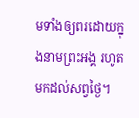មទាំងឲ្យពរដោយក្នុងនាមព្រះអង្គ រហូតមកដល់សព្វថ្ងៃ។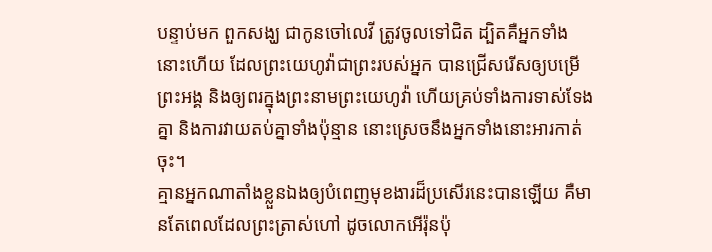បន្ទាប់មក ពួកសង្ឃ ជាកូនចៅលេវី ត្រូវចូលទៅជិត ដ្បិតគឺអ្នកទាំងនោះហើយ ដែលព្រះយេហូវ៉ាជាព្រះរបស់អ្នក បានជ្រើសរើសឲ្យបម្រើព្រះអង្គ និងឲ្យពរក្នុងព្រះនាមព្រះយេហូវ៉ា ហើយគ្រប់ទាំងការទាស់ទែងគ្នា និងការវាយតប់គ្នាទាំងប៉ុន្មាន នោះស្រេចនឹងអ្នកទាំងនោះអារកាត់ចុះ។
គ្មានអ្នកណាតាំងខ្លួនឯងឲ្យបំពេញមុខងារដ៏ប្រសើរនេះបានឡើយ គឺមានតែពេលដែលព្រះត្រាស់ហៅ ដូចលោកអើរ៉ុនប៉ុ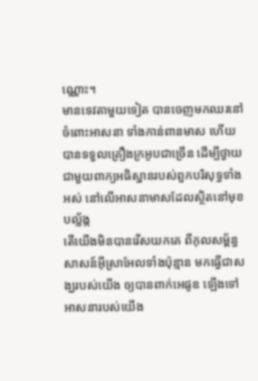ណ្ណោះ។
មានទេវតាមួយទៀត បានចេញមកឈរនៅចំពោះអាសនា ទាំងកាន់ពានមាស ហើយបានទទួលគ្រឿងក្រអូបជាច្រើន ដើម្បីថ្វាយជាមួយពាក្យអធិស្ឋានរបស់ពួកបរិសុទ្ធទាំងអស់ នៅលើអាសនាមាសដែលស្ថិតនៅមុខបល្ល័ង្ក
តើយើងមិនបានរើសយកគេ ពីកុលសម្ព័ន្ធសាសន៍អ៊ីស្រាអែលទាំងប៉ុន្មាន មកធ្វើជាសង្ឃរបស់យើង ឲ្យបានពាក់អេផូឌ ឡើងទៅអាសនារបស់យើង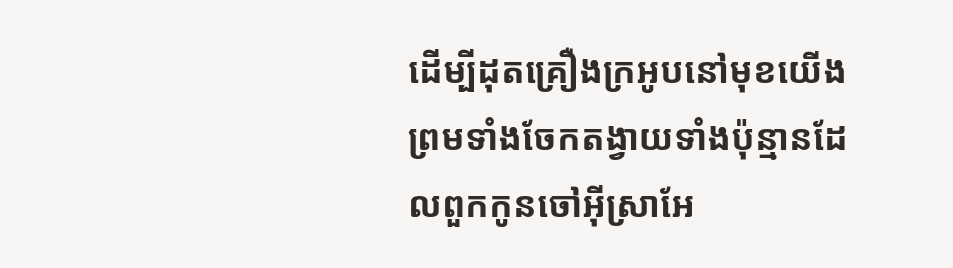ដើម្បីដុតគ្រឿងក្រអូបនៅមុខយើង ព្រមទាំងចែកតង្វាយទាំងប៉ុន្មានដែលពួកកូនចៅអ៊ីស្រាអែ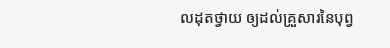លដុតថ្វាយ ឲ្យដល់គ្រួសារនៃបុព្វ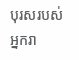បុរសរបស់អ្នករា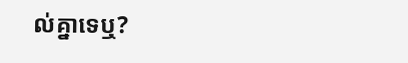ល់គ្នាទេឬ?